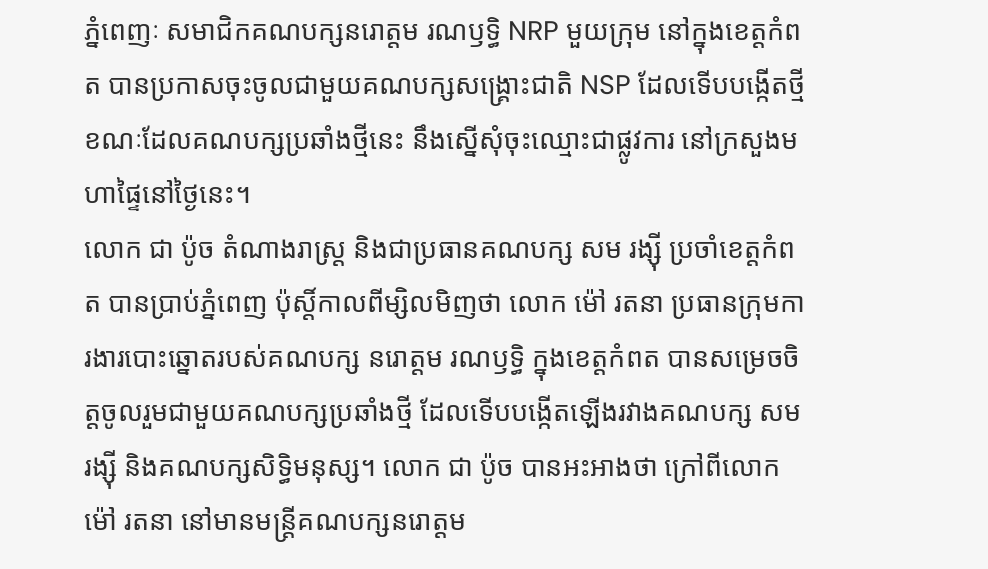ភ្នំពេញៈ សមាជិកគណបក្សនរោត្តម រណឫទ្ធិ NRP មួយក្រុម នៅក្នុងខេត្តកំពត បានប្រកាសចុះចូលជាមួយគណបក្សសង្គ្រោះជាតិ NSP ដែលទើបបង្កើតថ្មី ខណៈដែលគណបក្សប្រឆាំងថ្មីនេះ នឹងស្នើសុំចុះឈ្មោះជាផ្លូវការ នៅក្រសួងមហាផ្ទៃនៅថ្ងៃនេះ។
លោក ជា ប៉ូច តំណាងរាស្រ្ត និងជាប្រធានគណបក្ស សម រង្ស៊ី ប្រចាំខេត្តកំពត បានប្រាប់ភ្នំពេញ ប៉ុស្តិ៍កាលពីម្សិលមិញថា លោក ម៉ៅ រតនា ប្រធានក្រុមការងារបោះឆ្នោតរបស់គណបក្ស នរោត្តម រណឫទ្ធិ ក្នុងខេត្តកំពត បានសម្រេចចិត្តចូលរួមជាមួយគណបក្សប្រឆាំងថ្មី ដែលទើបបង្កើតឡើងរវាងគណបក្ស សម រង្ស៊ី និងគណបក្សសិទ្ធិមនុស្ស។ លោក ជា ប៉ូច បានអះអាងថា ក្រៅពីលោកម៉ៅ រតនា នៅមានមន្ត្រីគណបក្សនរោត្តម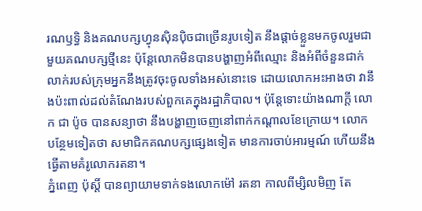រណឫទ្ធិ និងគណបក្សហ្វុនស៊ិនប៉ិចជាច្រើនរូបទៀត នឹងផ្តាច់ខ្លួនមកចូលរួមជាមួយគណបក្សថ្មីនេះ ប៉ុន្តែលោកមិនបានបង្ហាញអំពីឈ្មោះ និងអំពីចំនួនជាក់លាក់របស់ក្រុមអ្នកនឹងត្រូវចុះចូលទាំងអស់នោះទេ ដោយលោកអះអាងថា វានឹងប៉ះពាល់ដល់តំណែងរបស់ពួកគេក្នុងរដ្ឋាភិបាល។ ប៉ុន្តែទោះយ៉ាងណាក្តី លោក ជា ប៉ូច បានសន្យាថា នឹងបង្ហាញចេញនៅពាក់កណ្តាលខែក្រោយ។ លោកបន្ថែមទៀតថា សមាជិកគណបក្សផ្សេងទៀត មានការចាប់អារម្មណ៍ ហើយនឹងធ្វើតាមគំរូលោករតនា។
ភ្នំពេញ ប៉ុស្តិ៍ បានព្យាយាមទាក់ទងលោកម៉ៅ រតនា កាលពីម្សិលមិញ តែ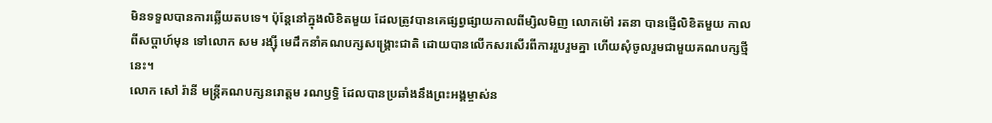មិនទទួលបានការឆ្លើយតបទេ។ ប៉ុន្តែនៅក្នុងលិខិតមួយ ដែលត្រូវបានគេផ្សព្វផ្សាយកាលពីម្សិលមិញ លោកម៉ៅ រតនា បានផ្ញើលិខិតមួយ កាលពីសប្តាហ៍មុន ទៅលោក សម រង្ស៊ី មេដឹកនាំគណបក្សសង្គ្រោះជាតិ ដោយបានលើកសរសើរពីការរួបរួមគ្នា ហើយសុំចូលរួមជាមួយគណបក្សថ្មីនេះ។
លោក សៅ រ៉ានី មន្រ្តីគណបក្សនរោត្តម រណឫទ្ធិ ដែលបានប្រឆាំងនឹងព្រះអង្គម្ចាស់ន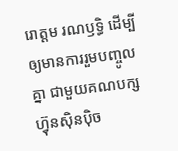រោត្តម រណឫទ្ធិ ដើម្បីឲ្យមានការរួមបញ្ចូលគ្នា ជាមួយគណបក្សហ៊្វុនស៊ិនប៉ិច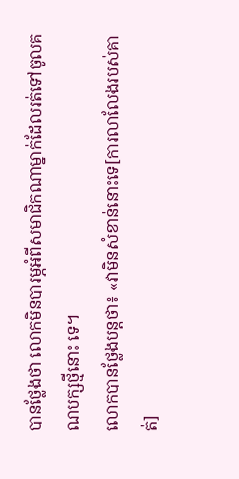បានថ្លែងថា លោកមិនបារម្ភអំពីសមាជិកណាម្នាក់ដែលរត់ទៅចូលគណបក្សថ្មីនោះ ទេ។
លោកបានថ្លែងបន្តថា៖ «វាមិនសំខាន់នោះទេ[ការលាលែងរបស់គាត់]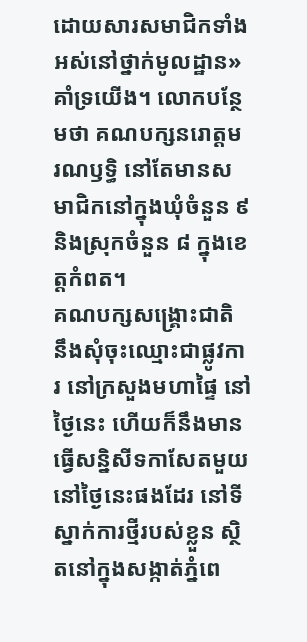ដោយសារសមាជិកទាំងអស់នៅថ្នាក់មូលដ្ឋាន»គាំទ្រយើង។ លោកបន្ថែមថា គណបក្សនរោត្តម រណឫទ្ធិ នៅតែមានសមាជិកនៅក្នុងឃុំចំនួន ៩ និងស្រុកចំនួន ៨ ក្នុងខេត្តកំពត។
គណបក្សសង្គ្រោះជាតិ នឹងសុំចុះឈ្មោះជាផ្លូវការ នៅក្រសួងមហាផ្ទៃ នៅថ្ងៃនេះ ហើយក៏នឹងមានធ្វើសន្និសីទកាសែតមួយនៅថ្ងៃនេះផងដែរ នៅទីស្នាក់ការថ្មីរបស់ខ្លួន ស្ថិតនៅក្នុងសង្កាត់ភ្នំពេ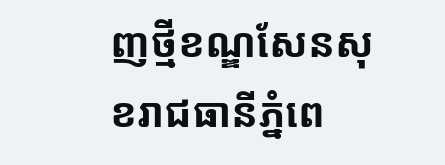ញថ្មីខណ្ឌសែនសុខរាជធានីភ្នំពេ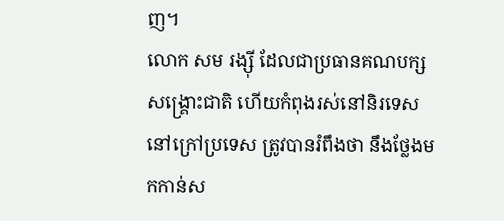ញ។
លោក សម រង្ស៊ី ដែលជាប្រធានគណបក្សសង្គ្រោះជាតិ ហើយកំពុងរស់នៅនិរទេស នៅក្រៅប្រទេស ត្រូវបានរំពឹងថា នឹងថ្លែងមកកាន់ស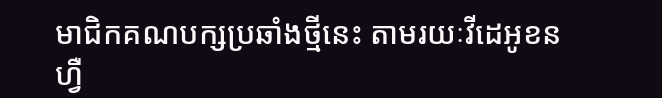មាជិកគណបក្សប្រឆាំងថ្មីនេះ តាមរយៈវីដេអូខនហ្វឺ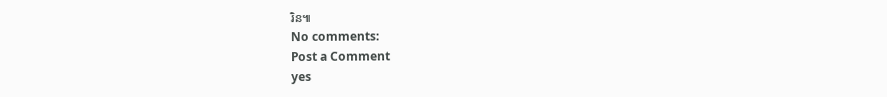រិន៕
No comments:
Post a Comment
yes